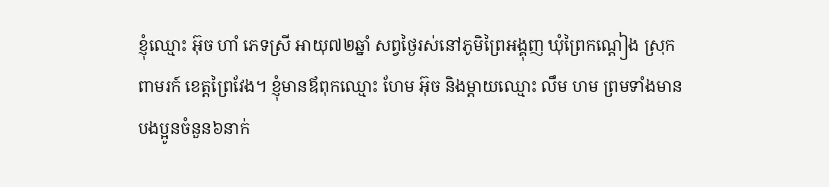ខ្ញុំឈ្មោះ អ៊ុច ហាំ ភេទស្រី អាយុ៧២ឆ្នាំ សព្វថ្ងៃរស់នៅភូមិព្រៃអង្គុញ ឃុំព្រៃកណ្ដៀង ស្រុកពាមរក៍ ខេត្តព្រៃវែង។ ខ្ញុំមានឪពុកឈ្មោះ ហែម អ៊ុច និងម្ដាយឈ្មោះ លឹម ហម ព្រមទាំងមានបងប្អូនចំនួន៦នាក់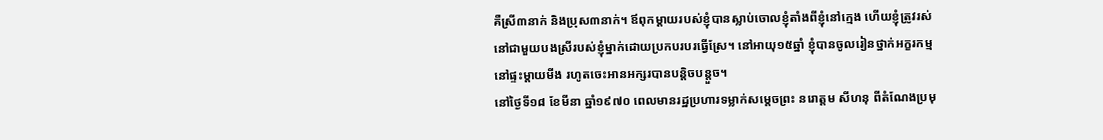គឺស្រី៣នាក់ និងប្រុស៣នាក់។ ឪពុកម្តាយរបស់ខ្ញុំបានស្លាប់ចោលខ្ញុំតាំងពីខ្ញុំនៅក្មេង ហើយខ្ញុំត្រូវរស់នៅជាមួយបងស្រីរបស់ខ្ញុំម្នាក់ដោយប្រកបរបរធ្វើស្រែ។ នៅអាយុ១៥ឆ្នាំ ខ្ញុំបានចូលរៀនថ្នាក់អក្ខរកម្មនៅផ្ទះម្ដាយមីង រហូតចេះអានអក្សរបានបន្តិចបន្តួច។
នៅថ្ងៃទី១៨ ខែមីនា ឆ្នាំ១៩៧០ ពេលមានរដ្ឋប្រហារទម្លាក់សម្ដេចព្រះ នរោត្តម សីហនុ ពីតំណែងប្រមុ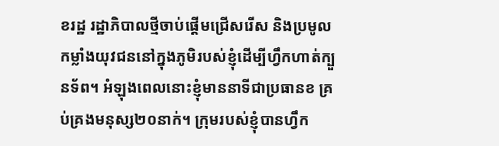ខរដ្ឋ រដ្ឋាភិបាលថ្មីចាប់ផ្ដើមជ្រើសរើស និងប្រមូលកម្លាំងយុវជននៅក្នុងភូមិរបស់ខ្ញុំដើម្បីហ្វឹកហាត់ក្បួនទ័ព។ អំឡុងពេលនោះខ្ញុំមាននាទីជាប្រធានខ គ្រប់គ្រងមនុស្ស២០នាក់។ ក្រុមរបស់ខ្ញុំបានហ្វឹក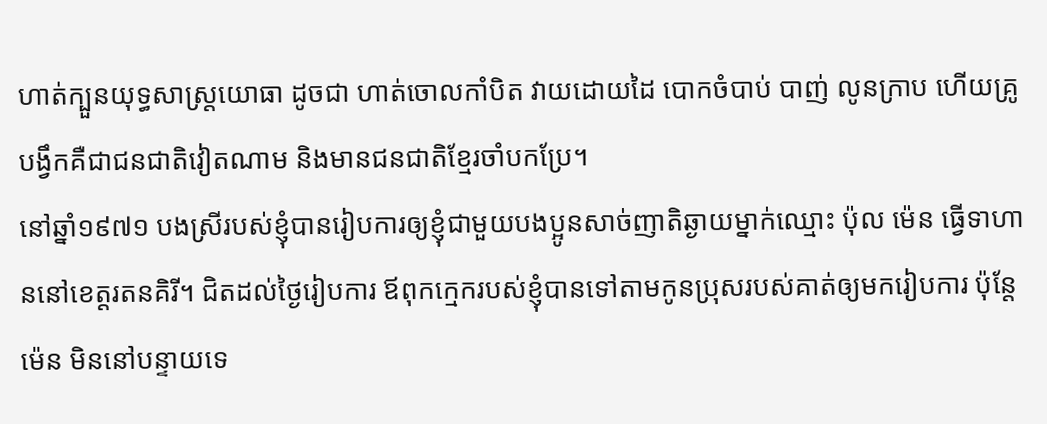ហាត់ក្បួនយុទ្ធសាស្រ្តយោធា ដូចជា ហាត់ចោលកាំបិត វាយដោយដៃ បោកចំបាប់ បាញ់ លូនក្រាប ហើយគ្រូបង្វឹកគឺជាជនជាតិវៀតណាម និងមានជនជាតិខ្មែរចាំបកប្រែ។
នៅឆ្នាំ១៩៧១ បងស្រីរបស់ខ្ញុំបានរៀបការឲ្យខ្ញុំជាមួយបងប្អូនសាច់ញាតិឆ្ងាយម្នាក់ឈ្មោះ ប៉ុល ម៉េន ធ្វើទាហាននៅខេត្តរតនគិរី។ ជិតដល់ថ្ងៃរៀបការ ឪពុកក្មេករបស់ខ្ញុំបានទៅតាមកូនប្រុសរបស់គាត់ឲ្យមករៀបការ ប៉ុន្តែ ម៉េន មិននៅបន្ទាយទេ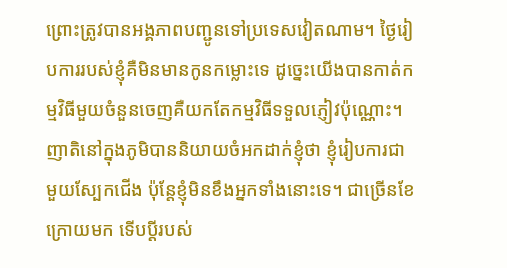ព្រោះត្រូវបានអង្គភាពបញ្ជូនទៅប្រទេសវៀតណាម។ ថ្ងៃរៀបការរបស់ខ្ញុំគឺមិនមានកូនកម្លោះទេ ដូច្នេះយើងបានកាត់កម្មវិធីមួយចំនួនចេញគឺយកតែកម្មវិធីទទួលភ្ញៀវប៉ុណ្ណោះ។ ញាតិនៅក្នុងភូមិបាននិយាយចំអកដាក់ខ្ញុំថា ខ្ញុំរៀបការជាមួយស្បែកជើង ប៉ុន្តែខ្ញុំមិនខឹងអ្នកទាំងនោះទេ។ ជាច្រើនខែក្រោយមក ទើបប្ដីរបស់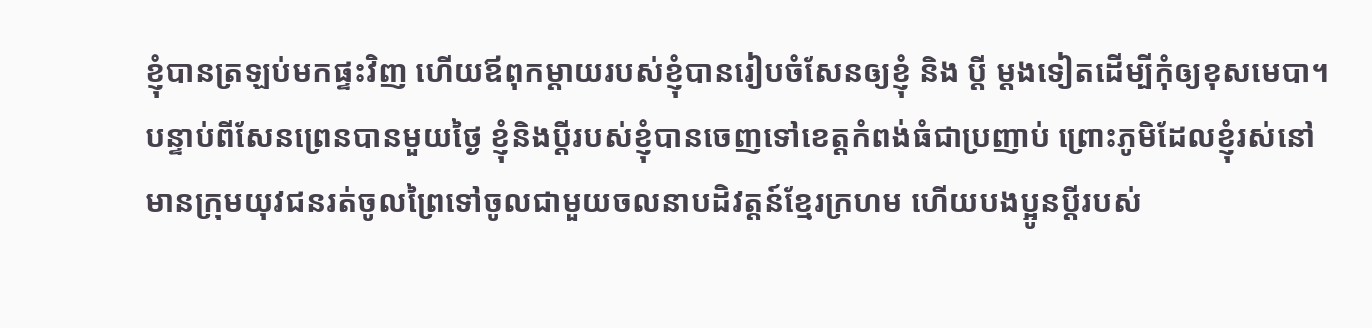ខ្ញុំបានត្រឡប់មកផ្ទះវិញ ហើយឪពុកម្តាយរបស់ខ្ញុំបានរៀបចំសែនឲ្យខ្ញុំ និង ប្តី ម្ដងទៀតដើម្បីកុំឲ្យខុសមេបា។
បន្ទាប់ពីសែនព្រេនបានមួយថ្ងៃ ខ្ញុំនិងប្ដីរបស់ខ្ញុំបានចេញទៅខេត្តកំពង់ធំជាប្រញាប់ ព្រោះភូមិដែលខ្ញុំរស់នៅមានក្រុមយុវជនរត់ចូលព្រៃទៅចូលជាមួយចលនាបដិវត្តន៍ខ្មែរក្រហម ហើយបងប្អូនប្ដីរបស់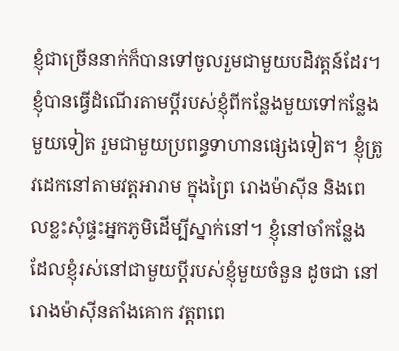ខ្ញុំជាច្រើននាក់ក៏បានទៅចូលរួមជាមួយបដិវត្តន៍ដែរ។ ខ្ញុំបានធ្វើដំណើរតាមប្ដីរបស់ខ្ញុំពីកន្លែងមួយទៅកន្លែងមួយទៀត រួមជាមួយប្រពន្ធទាហានផ្សេងទៀត។ ខ្ញុំត្រូវដេកនៅតាមវត្តអារាម ក្នុងព្រៃ រោងម៉ាស៊ីន និងពេលខ្លះសុំផ្ទះអ្នកភូមិដើម្បីស្នាក់នៅ។ ខ្ញុំនៅចាំកន្លែងដែលខ្ញុំរស់នៅជាមួយប្ដីរបស់ខ្ញុំមួយចំនួន ដូចជា នៅរោងម៉ាស៊ីនតាំងគោក វត្តពពេ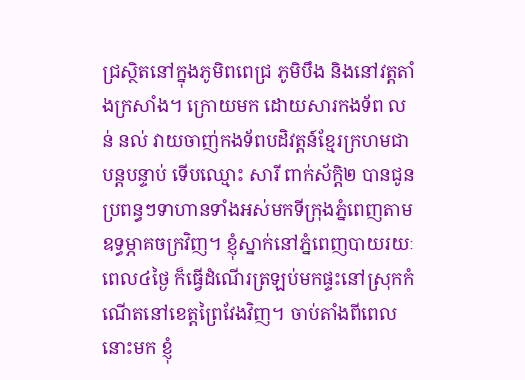ជ្រស្ថិតនៅក្នុងភូមិពពេជ្រ ភូមិបឹង និងនៅវត្តតាំងក្រសាំង។ ក្រោយមក ដោយសារកងទ័ព លន់ នល់ វាយចាញ់កងទ័ពបដិវត្តន៍ខ្មែរក្រហមជាបន្តបន្ទាប់ ទើបឈ្មោះ សារី ពាក់ស័ក្ដិ២ បានជូនប្រពន្ធៗទាហានទាំងអស់មកទីក្រុងភ្នំពេញតាមឧទ្ធម្ភាគចក្រវិញ។ ខ្ញុំស្នាក់នៅភ្នំពេញបាយរយៈពេល៤ថ្ងៃ ក៏ធ្វើដំណើរត្រឡប់មកផ្ទះនៅស្រុកកំណើតនៅខេត្តព្រៃវែងវិញ។ ចាប់តាំងពីពេលនោះមក ខ្ញុំ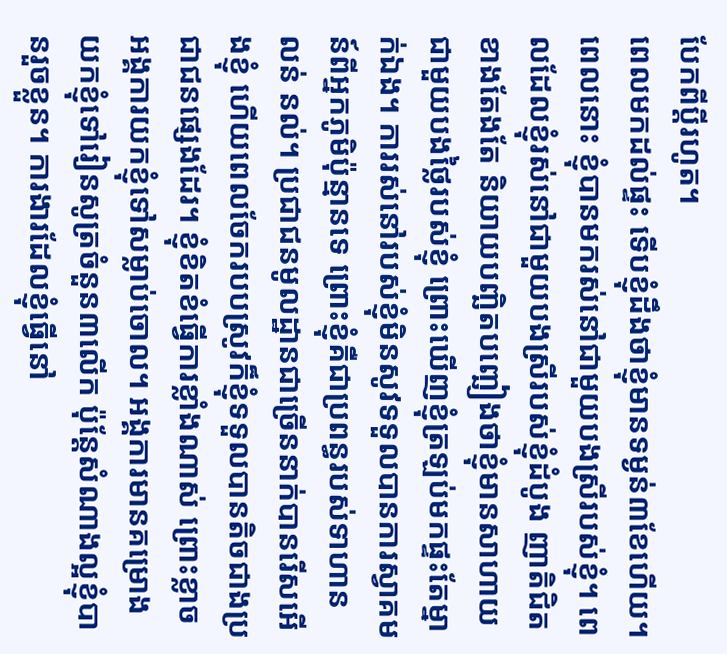បែកពីប្តីរហូត។
ពេលមកដល់ផ្ទះ ទើបខ្ញុំដឹងថាខ្ញុំមានទម្ងន់៣ខែហើយ។ ពេលនោះ ខ្ញុំបានមករស់នៅជាមួយបងស្រីរបស់ខ្ញុំ។ ពេលដែលខ្ញុំរស់នៅជាមួយបងស្រីរបស់ខ្ញុំដំបូង ញាតិជិតខាងតែងតែ និយាយបញ្ឆិតបញ្ឆៀងថាខ្ញុំមានសាហាយជាមួយបងថ្លៃរបស់ខ្ញុំ ព្រោះឃើញខ្ញុំត្រឡប់មកផ្ទះតែម្នាក់ឯង។ ការរស់នៅរបស់ខ្ញុំមិនសូវទទួលបានការស្វាគមន៍ពីអ្នកភូមិប៉ុន្មានទេ ព្រោះខ្ញុំគឺជាប្រពន្ធរបស់ទាហាន លន់ នល់។ ប្រជាជនមូលដ្ឋានជាច្រើននាក់បានរើសអើងខ្ញុំ ហើយពេលចែករបបស្រូវក៏ខ្ញុំទទួលបានតិចជាងប្រជាជនផ្សេងដែរ។ ខ្ញុំខិតខំធ្វើការខ្លាំងណាស់ ព្រោះខ្លាចអង្គការយកខ្ញុំទៅសម្លាប់ចោល។ អង្គការមានគម្រោងយកខ្ញុំទៅរៀនសូត្រចំនួន៣លើក ប៉ុន្តែសំណាងល្អខ្ញុំបានរួចខ្លួន។ ការងារដែលខ្ញុំធ្វើនៅ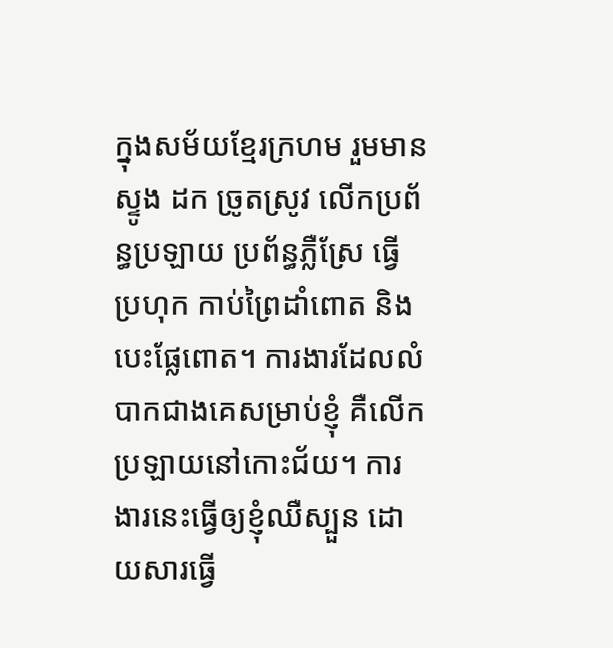ក្នុងសម័យខ្មែរក្រហម រួមមាន ស្ទូង ដក ច្រូតស្រូវ លើកប្រព័ន្ធប្រឡាយ ប្រព័ន្ធភ្លឺស្រែ ធ្វើប្រហុក កាប់ព្រៃដាំពោត និងបេះផ្លែពោត។ ការងារដែលលំបាកជាងគេសម្រាប់ខ្ញុំ គឺលើកប្រឡាយនៅកោះជ័យ។ ការងារនេះធ្វើឲ្យខ្ញុំឈឺស្បួន ដោយសារធ្វើ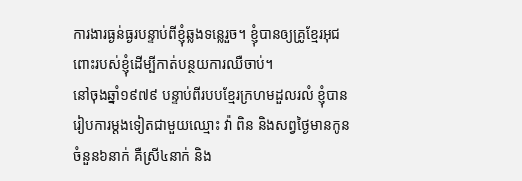ការងារធ្ងន់ធ្ងរបន្ទាប់ពីខ្ញុំឆ្លងទន្លេរួច។ ខ្ញុំបានឲ្យគ្រូខ្មែរអុជពោះរបស់ខ្ញុំដើម្បីកាត់បន្ថយការឈឺចាប់។
នៅចុងឆ្នាំ១៩៧៩ បន្ទាប់ពីរបបខ្មែរក្រហមដួលរលំ ខ្ញុំបានរៀបការម្ដងទៀតជាមួយឈ្មោះ វ៉ា ពិន និងសព្វថ្ងៃមានកូនចំនួន៦នាក់ គឺស្រី៤នាក់ និង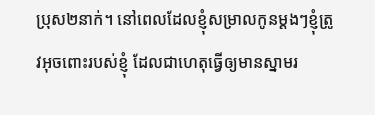ប្រុស២នាក់។ នៅពេលដែលខ្ញុំសម្រាលកូនម្ដងៗខ្ញុំត្រូវអុចពោះរបស់ខ្ញុំ ដែលជាហេតុធ្វើឲ្យមានស្នាមរ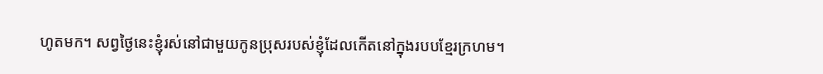ហូតមក។ សព្វថ្ងៃនេះខ្ញុំរស់នៅជាមួយកូនប្រុសរបស់ខ្ញុំដែលកើតនៅក្នុងរបបខ្មែរក្រហម។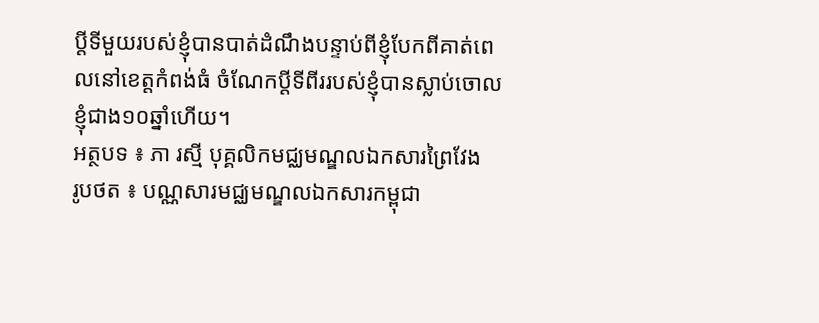ប្ដីទីមួយរបស់ខ្ញុំបានបាត់ដំណឹងបន្ទាប់ពីខ្ញុំបែកពីគាត់ពេលនៅខេត្តកំពង់ធំ ចំណែកប្ដីទីពីររបស់ខ្ញុំបានស្លាប់ចោលខ្ញុំជាង១០ឆ្នាំហើយ។
អត្ថបទ ៖ ភា រស្មី បុគ្គលិកមជ្ឈមណ្ឌលឯកសារព្រៃវែង
រូបថត ៖ បណ្ណសារមជ្ឈមណ្ឌលឯកសារកម្ពុជា